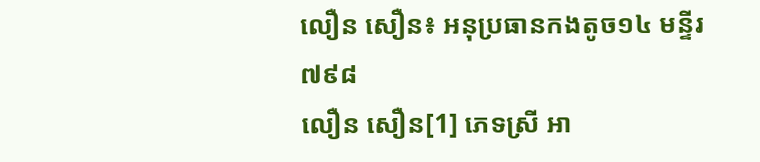លឿន សឿន៖ អនុប្រធានកងតូច១៤ មន្ទីរ៧៩៨
លឿន សឿន[1] ភេទស្រី អា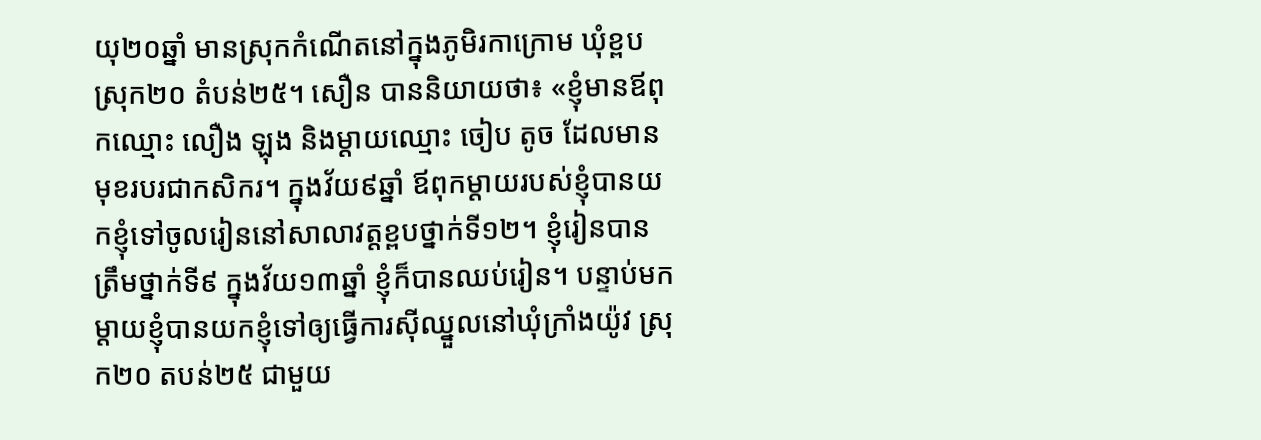យុ២០ឆ្នាំ មានស្រុកកំណើតនៅក្នុងភូមិរកាក្រោម ឃុំខ្ពប ស្រុក២០ តំបន់២៥។ សឿន បាននិយាយថា៖ «ខ្ញុំមានឪពុកឈ្មោះ លឿង ឡុង និងម្ដាយឈ្មោះ ចៀប តូច ដែលមានមុខរបរជាកសិករ។ ក្នុងវ័យ៩ឆ្នាំ ឪពុកម្ដាយរបស់ខ្ញុំបានយកខ្ញុំទៅចូលរៀននៅសាលាវត្តខ្ពបថ្នាក់ទី១២។ ខ្ញុំរៀនបានត្រឹមថ្នាក់ទី៩ ក្នុងវ័យ១៣ឆ្នាំ ខ្ញុំក៏បានឈប់រៀន។ បន្ទាប់មក ម្ដាយខ្ញុំបានយកខ្ញុំទៅឲ្យធ្វើការស៊ីឈ្នួលនៅឃុំក្រាំងយ៉ូវ ស្រុក២០ តបន់២៥ ជាមួយ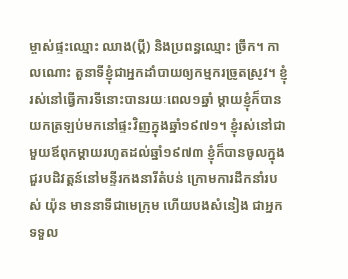ម្ចាស់ផ្ទះឈ្មោះ ឈាង(ប្ដី) និងប្រពន្ធឈ្មោះ ច្រឹក។ កាលណោះ តួនាទីខ្ញុំជាអ្នកដាំបាយឲ្យកម្មករច្រូតស្រូវ។ ខ្ញុំរស់នៅធ្វើការទីនោះបានរយៈពេល១ឆ្នាំ ម្ដាយខ្ញុំក៏បានយកត្រឡប់មកនៅផ្ទះវិញក្នុងឆ្នាំ១៩៧១។ ខ្ញុំរស់នៅជាមួយឪពុកម្ដាយរហូតដល់ឆ្នាំ១៩៧៣ ខ្ញុំក៏បានចូលក្នុងជួរបដិវត្តន៍នៅមន្ទីរកងនារីតំបន់ ក្រោមការដឹកនាំរបស់ យ៉ុន មាននាទីជាមេក្រុម ហើយបងសំនៀង ជាអ្នកទទួល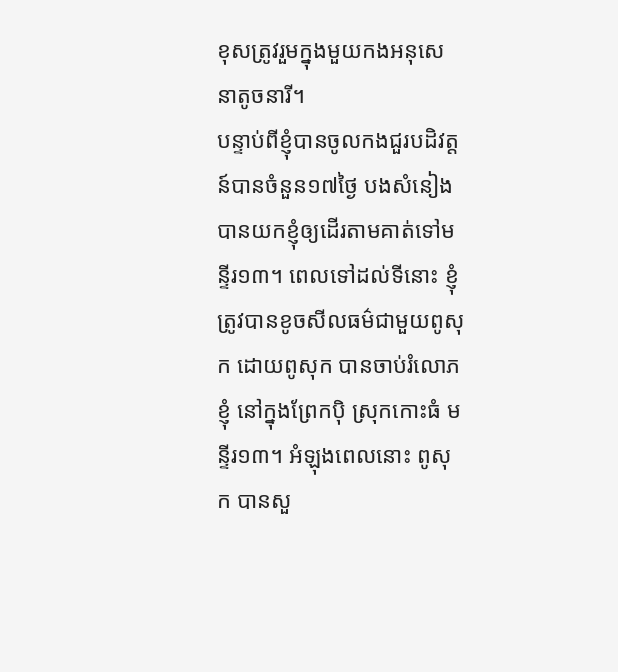ខុសត្រូវរួមក្នុងមួយកងអនុសេនាតូចនារី។
បន្ទាប់ពីខ្ញុំបានចូលកងជួរបដិវត្តន៍បានចំនួន១៧ថ្ងៃ បងសំនៀង បានយកខ្ញុំឲ្យដើរតាមគាត់ទៅមន្ទីរ១៣។ ពេលទៅដល់ទីនោះ ខ្ញុំត្រូវបានខូចសីលធម៌ជាមួយពូសុក ដោយពូសុក បានចាប់រំលោភខ្ញុំ នៅក្នុងព្រែកប៉ិ ស្រុកកោះធំ មន្ទីរ១៣។ អំឡុងពេលនោះ ពូសុក បានសួ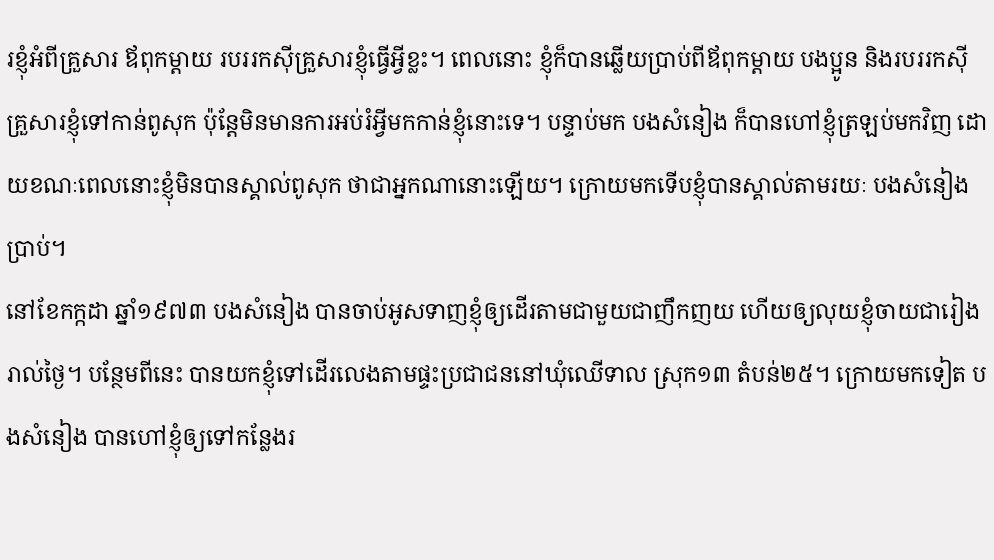រខ្ញុំអំពីគ្រួសារ ឪពុកម្ដាយ របររកស៊ីគ្រួសារខ្ញុំធ្វើអ្វីខ្លះ។ ពេលនោះ ខ្ញុំក៏បានឆ្លើយប្រាប់ពីឪពុកម្ដាយ បងប្អូន និងរបររកស៊ីគ្រួសារខ្ញុំទៅកាន់ពូសុក ប៉ុន្តែមិនមានការអប់រំអ្វីមកកាន់ខ្ញុំនោះទេ។ បន្ទាប់មក បងសំនៀង ក៏បានហៅខ្ញុំត្រឡប់មកវិញ ដោយខណៈពេលនោះខ្ញុំមិនបានស្គាល់ពូសុក ថាជាអ្នកណានោះឡើយ។ ក្រោយមកទើបខ្ញុំបានស្គាល់តាមរយៈ បងសំនៀង ប្រាប់។
នៅខែកក្កដា ឆ្នាំ១៩៧៣ បងសំនៀង បានចាប់អូសទាញខ្ញុំឲ្យដើរតាមជាមួយជាញឹកញយ ហើយឲ្យលុយខ្ញុំចាយជារៀងរាល់ថ្ងៃ។ បន្ថែមពីនេះ បានយកខ្ញុំទៅដើរលេងតាមផ្ទះប្រជាជននៅឃុំឈើទាល ស្រុក១៣ តំបន់២៥។ ក្រោយមកទៀត បងសំនៀង បានហៅខ្ញុំឲ្យទៅកន្លែងរ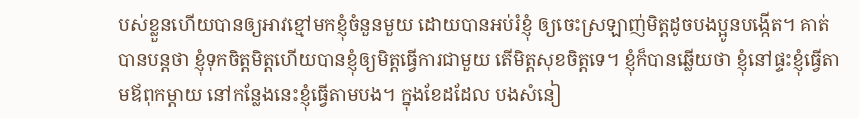បស់ខ្លួនហើយបានឲ្យអាវខ្មៅមកខ្ញុំចំនួនមួយ ដោយបានអប់រំខ្ញុំ ឲ្យចេះស្រឡាញ់មិត្តដូចបងប្អូនបង្កើត។ គាត់បានបន្តថា ខ្ញុំទុកចិត្តមិត្តហើយបានខ្ញុំឲ្យមិត្តធ្វើការជាមួយ តើមិត្តសុខចិត្តទេ។ ខ្ញុំក៏បានឆ្លើយថា ខ្ញុំនៅផ្ទះខ្ញុំធ្វើតាមឪពុកម្ដាយ នៅកន្លែងនេះខ្ញុំធ្វើតាមបង។ ក្នុងខែដដែល បងសំនៀ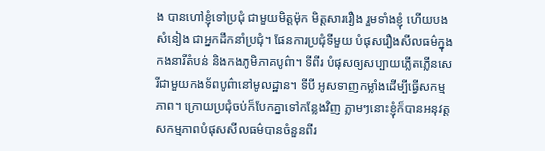ង បានហៅខ្ញុំទៅប្រជុំ ជាមួយមិត្តម៉ុក មិត្តសាររឿង រួមទាំងខ្ញុំ ហើយបងសំនៀង ជាអ្នកដឹកនាំប្រជុំ។ ផែនការប្រជុំទីមួយ បំផុសរឿងសីលធម៌ក្នុងកងនារីតំបន់ និងកងភូមិភាគបូព៌ា។ ទីពីរ បំផុសឲ្យសប្បាយភ្លើតភ្លើនសេរីជាមួយកងទ័ពបូព៌ានៅមូលដ្ឋាន។ ទីបី អូសទាញកម្លាំងដើម្បីធ្វើសកម្មភាព។ ក្រោយប្រជុំចប់ក៏បែកគ្នាទៅកន្លែងវិញ ភ្លាមៗនោះខ្ញុំក៏បានអនុវត្តសកម្មភាពបំផុសសីលធម៌បានចំនួនពីរ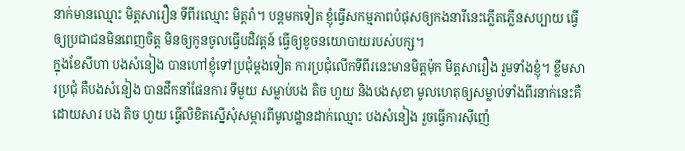នាក់មានឈ្មោះ មិត្តសារឿន ទីពីរឈ្មោះ មិត្តរ៉ា។ បន្តមកទៀត ខ្ញុំធ្វើសកម្មភាពបំផុសឲ្យកងនារីនេះភ្លើតភ្លើនសប្បាយ ធ្វើឲ្យប្រជាជនមិនពេញចិត្ត មិនឲ្យកូនចូលធ្វើបដិវត្តន៍ ធ្វើឲ្យខូចនយោបាយរបស់បក្ស។
ក្នុងខែសីហា បងសំនៀង បានហៅខ្ញុំទៅប្រជុំម្ដងទៀត ការប្រជុំលើកទីពីរនេះមានមិត្តម៉ុក មិត្តសារឿង រួមទាំងខ្ញុំ។ ខ្លឹមសារប្រជុំ គឺបងសំនៀង បានដឹកនាំផែនការ ទីមួយ សម្លាប់បង តិច ហួយ និងបងសុខា មូលហេតុឲ្យសម្លាប់ទាំងពីរនាក់នេះគឺដោយសារ បង តិច ហួយ ធ្វើលិខិតស្នើសុំសម្ភារពីមូលដ្ឋានដាក់ឈ្មោះ បងសំនៀង រួចធ្វើការស៊ីញ៉េ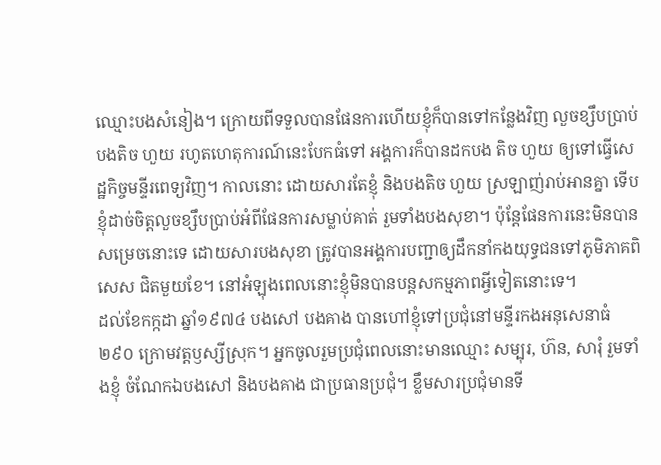ឈ្មោះបងសំនៀង។ ក្រោយពីទទួលបានផែនការហើយខ្ញុំក៏បានទៅកន្លែងវិញ លួចខ្សឹបប្រាប់បងតិច ហួយ រហូតហេតុការណ៍នេះបែកធំទៅ អង្គការក៏បានដកបង តិច ហួយ ឲ្យទៅធ្វើសេដ្ឋកិច្ចមន្ទីរពេទ្យវិញ។ កាលនោះ ដោយសារតែខ្ញុំ និងបងតិច ហួយ ស្រឡាញ់រាប់អានគ្នា ទើបខ្ញុំដាច់ចិត្តលួចខ្សឹបប្រាប់អំពីផែនការសម្លាប់គាត់ រួមទាំងបងសុខា។ ប៉ុន្តែផែនការនេះមិនបានសម្រេចនោះទេ ដោយសារបងសុខា ត្រូវបានអង្គការបញ្ជាឲ្យដឹកនាំកងយុទ្ធជនទៅភូមិភាគពិសេស ជិតមួយខែ។ នៅអំឡុងពេលនោះខ្ញុំមិនបានបន្តសកម្មភាពអ្វីទៀតនោះទេ។
ដល់ខែកក្កដា ឆ្នាំ១៩៧៤ បងសៅ បងគាង បានហៅខ្ញុំទៅប្រជុំនៅមន្ទីរកងអនុសេនាធំ២៩០ ក្រោមវត្តឫស្សីស្រុក។ អ្នកចូលរួមប្រជុំពេលនោះមានឈ្មោះ សម្បុរ, ហ៊ន, សារុំ រួមទាំងខ្ញុំ ចំណែកឯបងសៅ និងបងគាង ជាប្រធានប្រជុំ។ ខ្លឹមសារប្រជុំមានទី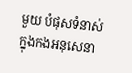មួយ បំផុសទំនាស់ក្នុងកងអនុសេនា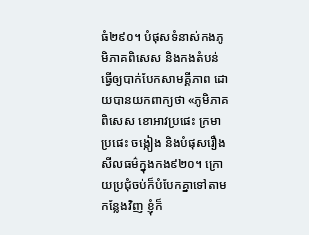ធំ២៩០។ បំផុសទំនាស់កងភូមិភាគពិសេស និងកងតំបន់ ធ្វើឲ្យបាក់បែកសាមគ្គីភាព ដោយបានយកពាក្យថា «ភូមិភាគពិសេស ខោអាវប្រផេះ ក្រមាប្រផេះ ចង្កៀង និងបំផុសរឿងសីលធម៌ក្នុងកង៩២០។ ក្រោយប្រជុំចប់ក៏បំបែកគ្នាទៅតាមកន្លែងវិញ ខ្ញុំក៏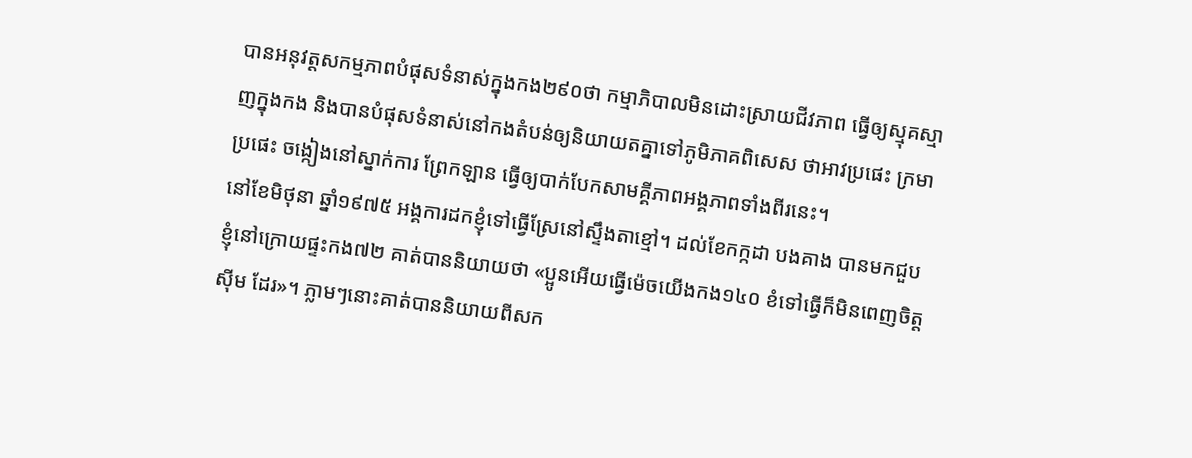បានអនុវត្តសកម្មភាពបំផុសទំនាស់ក្នុងកង២៩០ថា កម្មាភិបាលមិនដោះស្រាយជីវភាព ធ្វើឲ្យស្មុគស្មាញក្នុងកង និងបានបំផុសទំនាស់នៅកងតំបន់ឲ្យនិយាយតគ្នាទៅភូមិភាគពិសេស ថាអាវប្រផេះ ក្រមាប្រផេះ ចង្កៀងនៅស្នាក់ការ ព្រែកឡាន ធ្វើឲ្យបាក់បែកសាមគ្គីភាពអង្គភាពទាំងពីរនេះ។
នៅខែមិថុនា ឆ្នាំ១៩៧៥ អង្គការដកខ្ញុំទៅធ្វើស្រែនៅស្ទឹងតាខ្មៅ។ ដល់ខែកក្កដា បងគាង បានមកជួបខ្ញុំនៅក្រោយផ្ទះកង៧២ គាត់បាននិយាយថា «ប្អូនអើយធ្វើម៉េចយើងកង១៤០ ខំទៅធ្វើក៏មិនពេញចិត្ត ស៊ីម ដែរ»។ ភ្លាមៗនោះគាត់បាននិយាយពីសក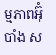ម្មភាពអ៊ុំបាំង ស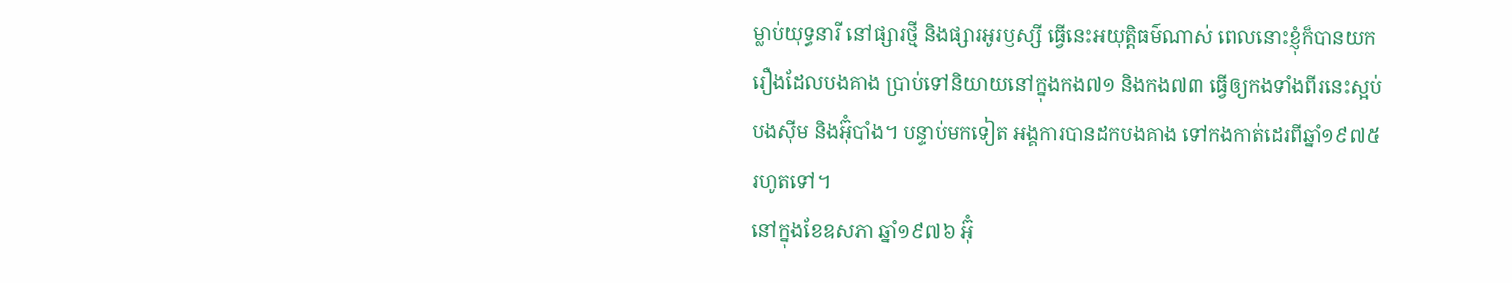ម្លាប់យុទ្ធនារី នៅផ្សារថ្មី និងផ្សារអូរឫស្សី ធ្វើនេះអយុត្តិធម៌ណាស់ ពេលនោះខ្ញុំក៏បានយករឿងដែលបងគាង ប្រាប់ទៅនិយាយនៅក្នុងកង៧១ និងកង៧៣ ធ្វើឲ្យកងទាំងពីរនេះស្អប់បងស៊ីម និងអ៊ុំបាំង។ បន្ទាប់មកទៀត អង្គការបានដកបងគាង ទៅកងកាត់ដេរពីឆ្នាំ១៩៧៥រហូតទៅ។
នៅក្នុងខែឧសភា ឆ្នាំ១៩៧៦ អ៊ុំ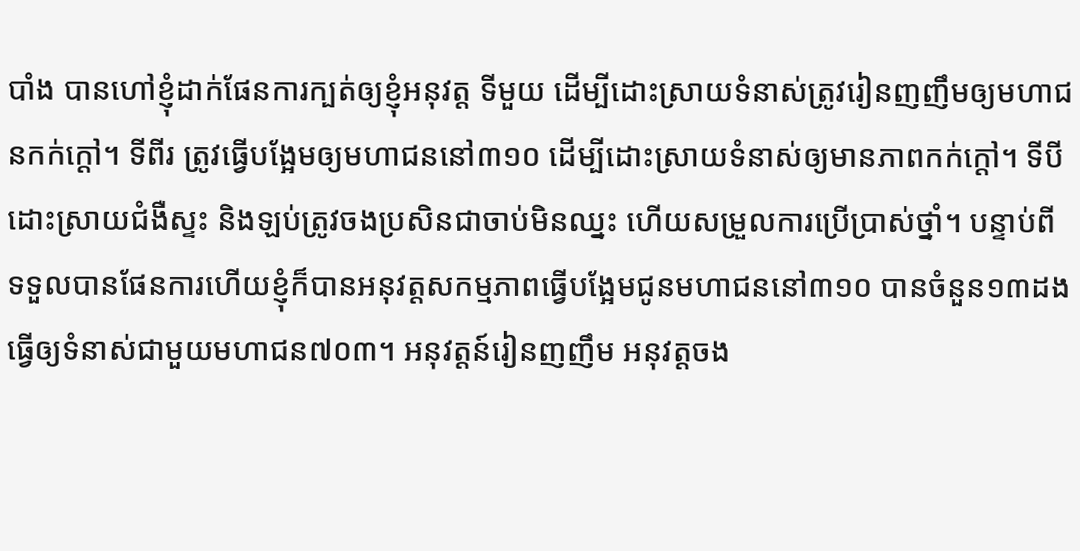បាំង បានហៅខ្ញុំដាក់ផែនការក្បត់ឲ្យខ្ញុំអនុវត្ត ទីមួយ ដើម្បីដោះស្រាយទំនាស់ត្រូវរៀនញញឹមឲ្យមហាជនកក់ក្ដៅ។ ទីពីរ ត្រូវធ្វើបង្អែមឲ្យមហាជននៅ៣១០ ដើម្បីដោះស្រាយទំនាស់ឲ្យមានភាពកក់ក្ដៅ។ ទីបី ដោះស្រាយជំងឺស្ទះ និងឡប់ត្រូវចងប្រសិនជាចាប់មិនឈ្នះ ហើយសម្រួលការប្រើប្រាស់ថ្នាំ។ បន្ទាប់ពីទទួលបានផែនការហើយខ្ញុំក៏បានអនុវត្តសកម្មភាពធ្វើបង្អែមជូនមហាជននៅ៣១០ បានចំនួន១៣ដង ធ្វើឲ្យទំនាស់ជាមួយមហាជន៧០៣។ អនុវត្តន៍រៀនញញឹម អនុវត្តចង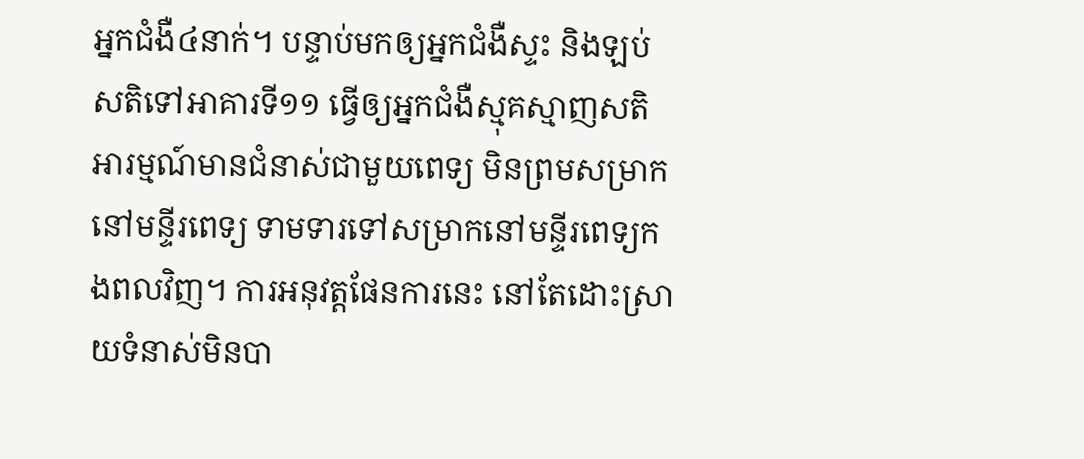អ្នកជំងឺ៤នាក់។ បន្ទាប់មកឲ្យអ្នកជំងឺស្ទះ និងឡប់សតិទៅអាគារទី១១ ធ្វើឲ្យអ្នកជំងឺស្មុគស្មាញសតិអារម្មណ៍មានជំនាស់ជាមួយពេទ្យ មិនព្រមសម្រាកនៅមន្ទីរពេទ្យ ទាមទារទៅសម្រាកនៅមន្ទីរពេទ្យកងពលវិញ។ ការអនុវត្តផែនការនេះ នៅតែដោះស្រាយទំនាស់មិនបា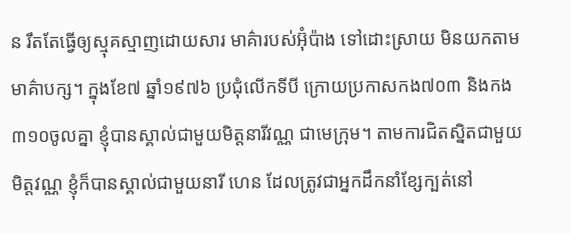ន រឹតតែធ្វើឲ្យស្មុគស្មាញដោយសារ មាគ៌ារបស់អ៊ុំប៉ាង ទៅដោះស្រាយ មិនយកតាមមាគ៌ាបក្ស។ ក្នុងខែ៧ ឆ្នាំ១៩៧៦ ប្រជុំលើកទីបី ក្រោយប្រកាសកង៧០៣ និងកង៣១០ចូលគ្នា ខ្ញុំបានស្គាល់ជាមួយមិត្តនារីវណ្ណ ជាមេក្រុម។ តាមការជិតស្និតជាមួយមិត្តវណ្ណ ខ្ញុំក៏បានស្គាល់ជាមួយនារី ហេន ដែលត្រូវជាអ្នកដឹកនាំខ្សែក្បត់នៅ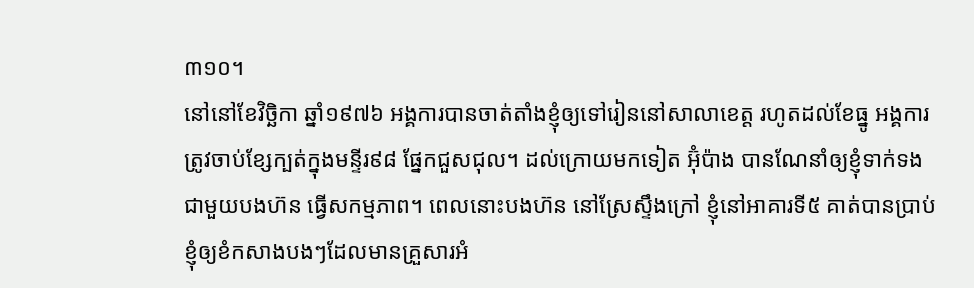៣១០។
នៅនៅខែវិច្ឆិកា ឆ្នាំ១៩៧៦ អង្គការបានចាត់តាំងខ្ញុំឲ្យទៅរៀននៅសាលាខេត្ត រហូតដល់ខែធ្នូ អង្គការត្រូវចាប់ខ្សែក្បត់ក្នុងមន្ទីរ៩៨ ផ្នែកជួសជុល។ ដល់ក្រោយមកទៀត អ៊ុំប៉ាង បានណែនាំឲ្យខ្ញុំទាក់ទងជាមួយបងហ៊ន ធ្វើសកម្មភាព។ ពេលនោះបងហ៊ន នៅស្រែស្ទឹងក្រៅ ខ្ញុំនៅអាគារទី៥ គាត់បានប្រាប់ខ្ញុំឲ្យខំកសាងបងៗដែលមានគ្រួសារអំ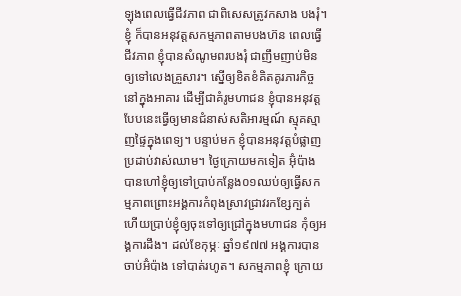ឡុងពេលធ្វើជីវភាព ជាពិសេសត្រូវកសាង បងរុំ។ ខ្ញុំ ក៏បានអនុវត្តសកម្មភាពតាមបងហ៊ន ពេលធ្វើជីវភាព ខ្ញុំបានសំណូមពរបងរុំ ជាញឹមញាប់មិនឲ្យទៅលេងគ្រួសារ។ ស្នើឲ្យខិតខំគិតគូរភារកិច្ចនៅក្នុងអាគារ ដើម្បីជាគំរូមហាជន ខ្ញុំបានអនុវត្តបែបនេះធ្វើឲ្យមានជំនាស់សតិអារម្មណ៍ ស្មុគស្មាញផ្ទៃក្នុងពេទ្យ។ បន្ទាប់មក ខ្ញុំបានអនុវត្តបំផ្លាញប្រដាប់វាស់ឈាម។ ថ្ងៃក្រោយមកទៀត អ៊ុំប៉ាង បានហៅខ្ញុំឲ្យទៅប្រាប់កន្លែង០១ឈប់ឲ្យធ្វើសកម្មភាពព្រោះអង្គការកំពុងស្រាវជ្រាវរកខ្សែក្បត់ ហើយប្រាប់ខ្ញុំឲ្យចុះទៅឲ្យជ្រៅក្នុងមហាជន កុំឲ្យអង្គការដឹង។ ដល់ខែកុម្ភៈ ឆ្នាំ១៩៧៧ អង្គការបានចាប់អ៊ំប៉ាង ទៅបាត់រហូត។ សកម្មភាពខ្ញុំ ក្រោយ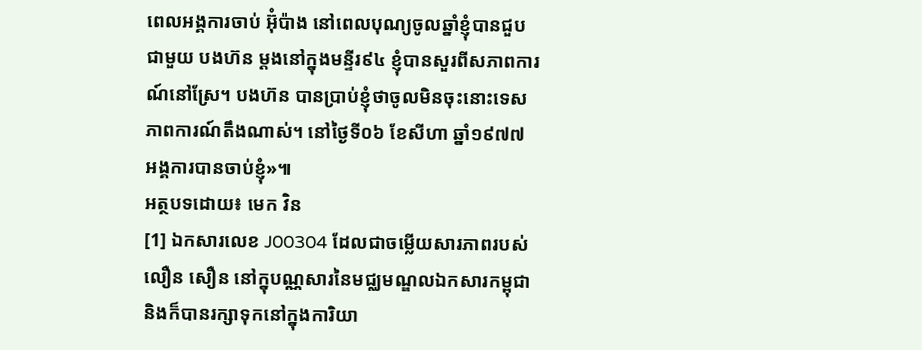ពេលអង្គការចាប់ អ៊ុំប៉ាង នៅពេលបុណ្យចូលឆ្នាំខ្ញុំបានជួបជាមួយ បងហ៊ន ម្ដងនៅក្នុងមន្ទីរ៩៤ ខ្ញុំបានសួរពីសភាពការណ៍នៅស្រែ។ បងហ៊ន បានប្រាប់ខ្ញុំថាចូលមិនចុះនោះទេសភាពការណ៍តឹងណាស់។ នៅថ្ងៃទី០៦ ខែសីហា ឆ្នាំ១៩៧៧ អង្គការបានចាប់ខ្ញុំ»៕
អត្ថបទដោយ៖ មេក វិន
[1] ឯកសារលេខ J00304 ដែលជាចម្លើយសារភាពរបស់ លឿន សឿន នៅក្នុបណ្ណសារនៃមជ្ឈមណ្ឌលឯកសារកម្ពុជា និងក៏បានរក្សាទុកនៅក្នុងការិយា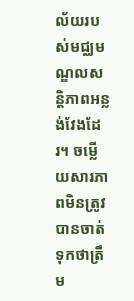ល័យរបស់មជ្ឈមណ្ឌលសន្តិភាពអន្លង់វែងដែរ។ ចម្លើយសារភាពមិនត្រូវបានចាត់ទុកថាត្រឹម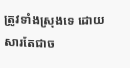ត្រូវទាំងស្រុងទេ ដោយសារតែជាច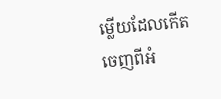ម្លើយដែលកើតចេញពីអំ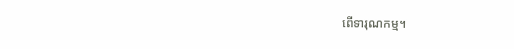ពើទារុណកម្ម។